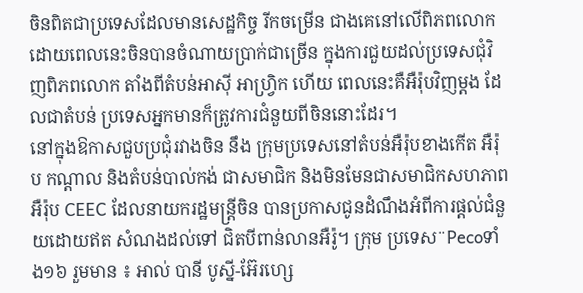ចិនពិតជាប្រទេសដែលមានសេដ្ឋកិច្ច រីកចម្រើន ជាងគេនៅលើពិភពលោក ដោយពេលនេះចិនបានចំណាយប្រាក់ជាច្រើន ក្នុងការជួយដល់ប្រទេសជុំវិញពិភពលោក តាំងពីតំបន់អាស៊ី អាហ្វ្រិក ហើយ ពេលនេះគឺអឺរ៉ុបវិញម្តង ដែលជាតំបន់ ប្រទេសអ្នកមានក៏ត្រូវការជំនួយពីចិននោះដែរ។
នៅក្នុងឱកាសជួបប្រជុំរវាងចិន នឹង ក្រុមប្រទេសនៅតំបន់អឺរ៉ុបខាងកើត អឺរ៉ុប កណ្តាល និងតំបន់បាល់កង់ ជាសមាជិក និងមិនមែនជាសមាជិកសហភាពអឺរ៉ុប CEEC ដែលនាយករដ្ឋមន្ត្រីចិន បានប្រកាសជូនដំណឹងអំពីការផ្តល់ជំនួយដោយឥត សំណងដល់ទៅ ជិតបីពាន់លានអឺរ៉ូ។ ក្រុម ប្រទេស¨Pecoទាំង១៦ រួមមាន ៖ អាល់ បានី បូស្នី-អ៊ែរហ្សេ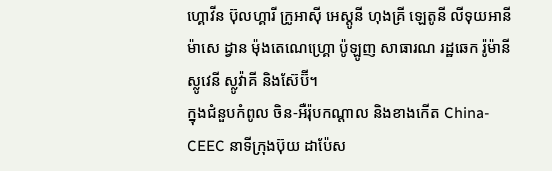ហ្គោវីន ប៊ុលហ្គារី ក្រូអាស៊ី អេស្តូនី ហុងគ្រី ឡេតូនី លីទុយអានី ម៉ាសេ ដ្វាន ម៉ុងតេណេហ្គ្រោ ប៉ូឡូញ សាធារណ រដ្ឋឆេក រ៉ូម៉ានី ស្លូវេនី ស្លូវ៉ាគី និងស៊ែប៊ី។
ក្នុងជំនួបកំពូល ចិន-អឺរ៉ុបកណ្តាល និងខាងកើត China-CEEC នាទីក្រុងប៊ុយ ដាប៉ែស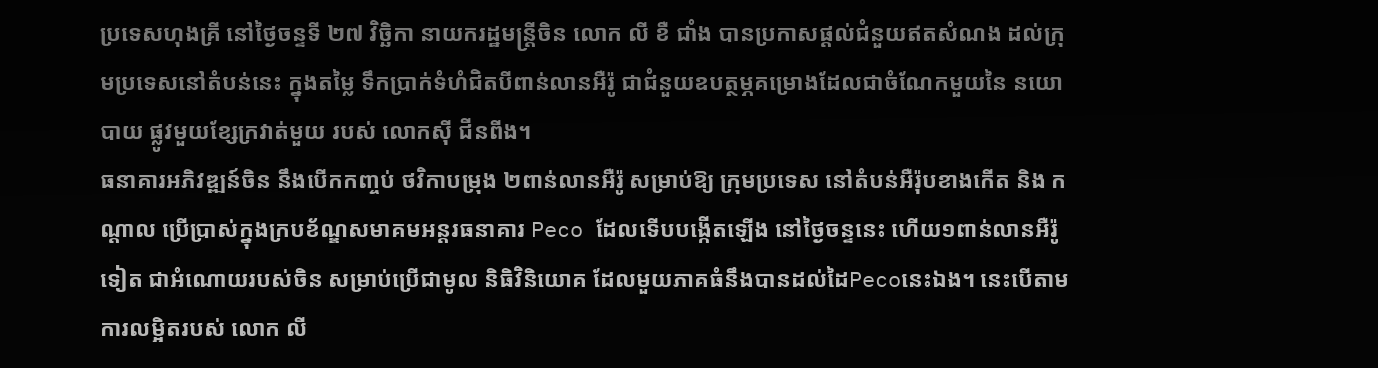ប្រទេសហុងគ្រី នៅថ្ងៃចន្ទទី ២៧ វិច្ឆិកា នាយករដ្ឋមន្ត្រីចិន លោក លី ខឺ ជាំង បានប្រកាសផ្តល់ជំនួយឥតសំណង ដល់ក្រុមប្រទេសនៅតំបន់នេះ ក្នុងតម្លៃ ទឹកប្រាក់ទំហំជិតបីពាន់លានអឺរ៉ូ ជាជំនួយឧបត្ថម្ភគម្រោងដែលជាចំណែកមួយនៃ នយោបាយ ផ្លូវមួយខ្សែក្រវាត់មួយ របស់ លោកស៊ី ជីនពីង។
ធនាគារអភិវឌ្ឍន៍ចិន នឹងបើកកញ្ចប់ ថវិកាបម្រុង ២ពាន់លានអឺរ៉ូ សម្រាប់ឱ្យ ក្រុមប្រទេស នៅតំបន់អឺរ៉ុបខាងកើត និង កណ្តាល ប្រើប្រាស់ក្នុងក្របខ័ណ្ឌសមាគមអន្តរធនាគារ Peco ដែលទើបបង្កើតឡើង នៅថ្ងៃចន្ទនេះ ហើយ១ពាន់លានអឺរ៉ូទៀត ជាអំណោយរបស់ចិន សម្រាប់ប្រើជាមូល និធិវិនិយោគ ដែលមួយភាគធំនឹងបានដល់ដៃPecoនេះឯង។ នេះបើតាមការលម្អិតរបស់ លោក លី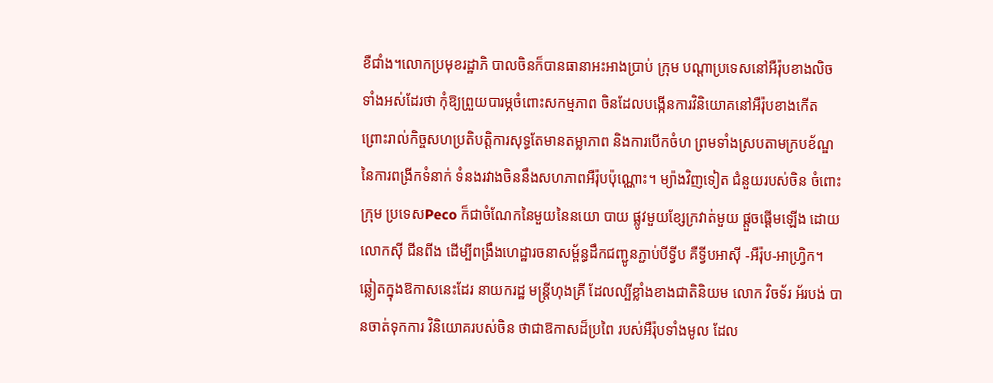ខឺជាំង។លោកប្រមុខរដ្ឋាភិ បាលចិនក៏បានធានាអះអាងប្រាប់ ក្រុម បណ្តាប្រទេសនៅអឺរ៉ុបខាងលិចទាំងអស់ដែរថា កុំឱ្យព្រួយបារម្ភចំពោះសកម្មភាព ចិនដែលបង្កើនការវិនិយោគនៅអឺរ៉ុបខាងកើត ព្រោះរាល់កិច្ចសហប្រតិបត្តិការសុទ្ធតែមានតម្លាភាព និងការបើកចំហ ព្រមទាំងស្របតាមក្របខ័ណ្ឌនៃការពង្រីកទំនាក់ ទំនងរវាងចិននឹងសហភាពអឺរ៉ុបប៉ុណ្ណោះ។ ម្យ៉ាងវិញទៀត ជំនួយរបស់ចិន ចំពោះក្រុម ប្រទេសPeco ក៏ជាចំណែកនៃមួយនៃនយោ បាយ ផ្លូវមួយខ្សែក្រវាត់មួយ ផ្តួចផ្តើមឡើង ដោយលោកស៊ី ជីនពីង ដើម្បីពង្រឹងហេដ្ឋារចនាសម្ព័ន្ធដឹកជញ្ជូនភ្ជាប់បីទ្វីប គឺទ្វីបអាស៊ី -អឺរ៉ុប-អាហ្វ្រិក។
ឆ្លៀតក្នុងឱកាសនេះដែរ នាយករដ្ឋ មន្ត្រីហុងគ្រី ដែលល្បីខ្លាំងខាងជាតិនិយម លោក វិចទ័រ អ័របង់ បានចាត់ទុកការ វិនិយោគរបស់ចិន ថាជាឱកាសដ៏ប្រពៃ របស់អឺរ៉ុបទាំងមូល ដែល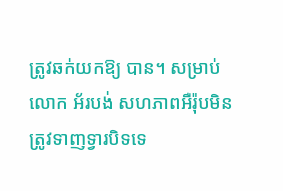ត្រូវឆក់យកឱ្យ បាន។ សម្រាប់លោក អ័របង់ សហភាពអឺរ៉ុបមិនត្រូវទាញទ្វារបិទទេ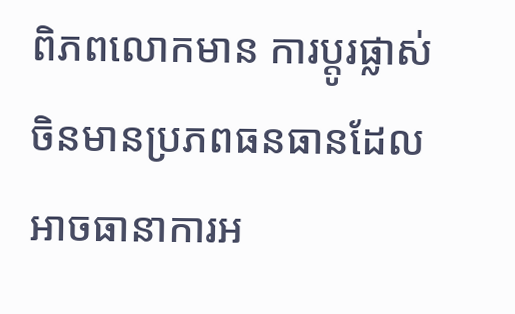ពិភពលោកមាន ការប្តូរផ្លាស់ ចិនមានប្រភពធនធានដែលអាចធានាការអ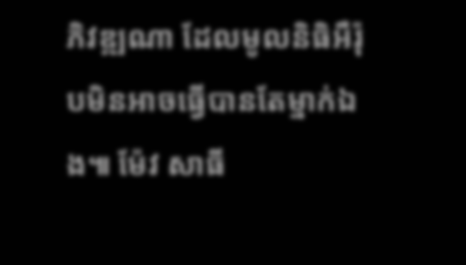ភិវឌ្ឍណា ដែលមូលនិធិអឺរ៉ុបមិនអាចធ្វើបានតែម្នាក់ឯង៕ ម៉ែវ សាធី